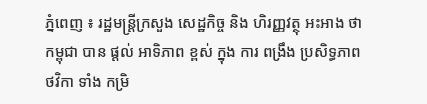ភ្នំពេញ ៖ រដ្ឋមន្ត្រីក្រសួង សេដ្ឋកិច្ច និង ហិរញ្ញវត្ថុ អះអាង ថា កម្ពុជា បាន ផ្តល់ អាទិភាព ខ្ពស់ ក្នុង ការ ពង្រឹង ប្រសិទ្ធភាព ថវិកា ទាំង កម្រិ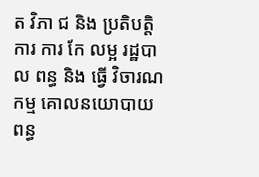ត វិភា ជ និង ប្រតិបត្តិការ ការ កែ លម្អ រដ្ឋបាល ពន្ធ និង ធ្វើ វិចារណ កម្ម គោលនយោបាយ ពន្ធ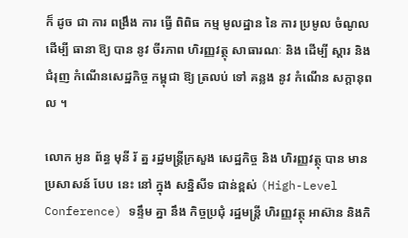ក៏ ដូច ជា ការ ពង្រឹង ការ ធ្វើ ពិពិធ កម្ម មូលដ្ឋាន នៃ ការ ប្រមូល ចំណូល ដើម្បី ធានា ឱ្យ បាន នូវ ចីរភាព ហិរញ្ញវត្ថុ សាធារណៈ និង ដើម្បី ស្តារ និង ជំរុញ កំណើនសេដ្ឋកិច្ច កម្ពុជា ឱ្យ ត្រលប់ ទៅ គន្លង នូវ កំណើន សក្តានុពល ។

លោក អូន ព័ន្ធ មុនី រ័ ត្ន រដ្ឋមន្ត្រីក្រសួង សេដ្ឋកិច្ច និង ហិរញ្ញវត្ថុ បាន មាន ប្រសាសន៍ បែប នេះ នៅ ក្នុង សន្និសីទ ជាន់ខ្ពស់ (High-Level Conference) ទន្ទឹម គ្នា នឹង កិច្ចប្រជុំ រដ្ឋមន្ត្រី ហិរញ្ញវត្ថុ អាស៊ាន និងកិ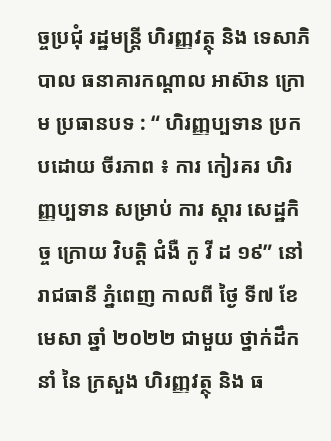ច្ចប្រជុំ រដ្ឋមន្ត្រី ហិរញ្ញវត្ថុ និង ទេសាភិបាល ធនាគារកណ្តាល អាស៊ាន ក្រោម ប្រធានបទ : “ ហិរញ្ញប្បទាន ប្រកបដោយ ចីរភាព ៖ ការ កៀរគរ ហិរញ្ញប្បទាន សម្រាប់ ការ ស្ដារ សេដ្ឋកិច្ច ក្រោយ វិបត្តិ ជំងឺ កូ វី ដ ១៩” នៅ រាជធានី ភ្នំពេញ កាលពី ថ្ងៃ ទី៧ ខែមេសា ឆ្នាំ ២០២២ ជាមួយ ថ្នាក់ដឹកនាំ នៃ ក្រសួង ហិរញ្ញវត្ថុ និង ធ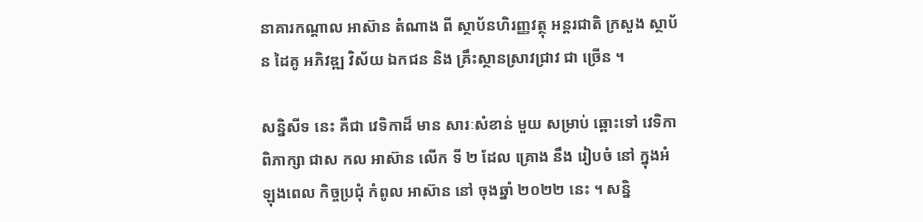នាគារកណ្តាល អាស៊ាន តំណាង ពី ស្ថាប័នហិរញ្ញវត្ថុ អន្តរជាតិ ក្រសួង ស្ថាប័ន ដៃគូ អភិវឌ្ឍ វិស័យ ឯកជន និង គ្រឹះស្ថានស្រាវជ្រាវ ជា ច្រើន ។

សន្និសីទ នេះ គឺជា វេទិកាដ៏ មាន សារៈសំខាន់ មួយ សម្រាប់ ឆ្ពោះទៅ វេទិកា ពិភាក្សា ជាស កល អាស៊ាន លើក ទី ២ ដែល គ្រោង នឹង រៀបចំ នៅ ក្នុងអំឡុងពេល កិច្ចប្រជុំ កំពូល អាស៊ាន នៅ ចុងឆ្នាំ ២០២២ នេះ ។ សន្និ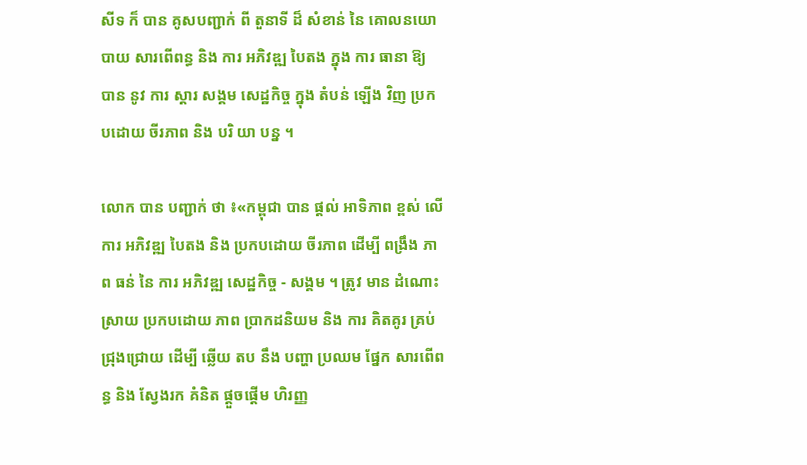សីទ ក៏ បាន គូសបញ្ជាក់ ពី តួនាទី ដ៏ សំខាន់ នៃ គោលនយោបាយ សារពើពន្ធ និង ការ អភិវឌ្ឍ បៃតង ក្នុង ការ ធានា ឱ្យ បាន នូវ ការ ស្តារ សង្គម សេដ្ឋកិច្ច ក្នុង តំបន់ ឡើង វិញ ប្រកបដោយ ចីរភាព និង បរិ យា បន្ន ។

លោក បាន បញ្ជាក់ ថា ៖«កម្ពុជា បាន ផ្តល់ អាទិភាព ខ្ពស់ លើ ការ អភិវឌ្ឍ បៃតង និង ប្រកបដោយ ចីរភាព ដើម្បី ពង្រឹង ភាព ធន់ នៃ ការ អភិវឌ្ឍ សេដ្ឋកិច្ច - សង្គម ។ ត្រូវ មាន ដំណោះស្រាយ ប្រកបដោយ ភាព ប្រាកដនិយម និង ការ គិតគូរ គ្រប់ ជ្រុងជ្រោយ ដើម្បី ឆ្លើយ តប នឹង បញ្ហា ប្រឈម ផ្នែក សារពើពន្ធ និង ស្វែងរក គំនិត ផ្តួចផ្តើម ហិរញ្ញ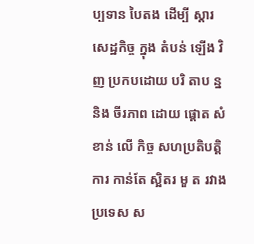ប្បទាន បៃតង ដើម្បី ស្តារ សេដ្ឋកិច្ច ក្នុង តំបន់ ឡើង វិញ ប្រកបដោយ បរិ តាប ន្ន និង ចីរភាព ដោយ ផ្តោត សំខាន់ លើ កិច្ច សហប្រតិបត្តិការ កាន់តែ ស្អិតរ មួ ត រវាង ប្រទេស ស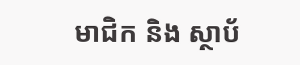មាជិក និង ស្ថាប័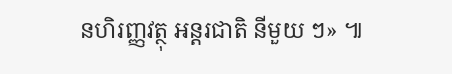នហិរញ្ញវត្ថុ អន្តរជាតិ នីមួយ ៗ» ៕